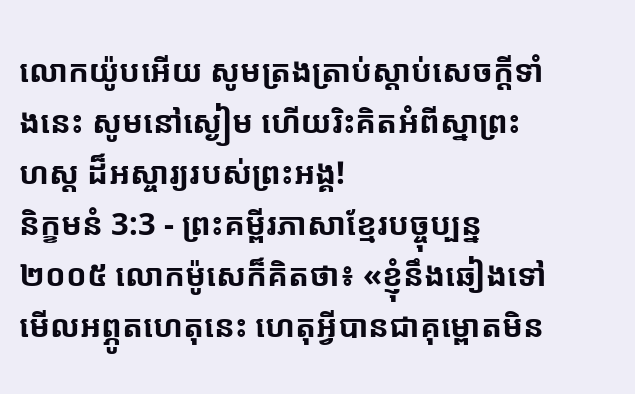លោកយ៉ូបអើយ សូមត្រងត្រាប់ស្ដាប់សេចក្ដីទាំងនេះ សូមនៅស្ងៀម ហើយរិះគិតអំពីស្នាព្រះហស្ដ ដ៏អស្ចារ្យរបស់ព្រះអង្គ!
និក្ខមនំ 3:3 - ព្រះគម្ពីរភាសាខ្មែរបច្ចុប្បន្ន ២០០៥ លោកម៉ូសេក៏គិតថា៖ «ខ្ញុំនឹងឆៀងទៅមើលអព្ភូតហេតុនេះ ហេតុអ្វីបានជាគុម្ពោតមិន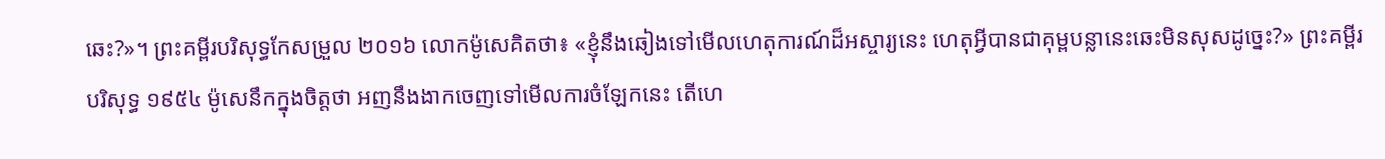ឆេះ?»។ ព្រះគម្ពីរបរិសុទ្ធកែសម្រួល ២០១៦ លោកម៉ូសេគិតថា៖ «ខ្ញុំនឹងឆៀងទៅមើលហេតុការណ៍ដ៏អស្ចារ្យនេះ ហេតុអ្វីបានជាគុម្ពបន្លានេះឆេះមិនសុសដូច្នេះ?» ព្រះគម្ពីរបរិសុទ្ធ ១៩៥៤ ម៉ូសេនឹកក្នុងចិត្តថា អញនឹងងាកចេញទៅមើលការចំឡែកនេះ តើហេ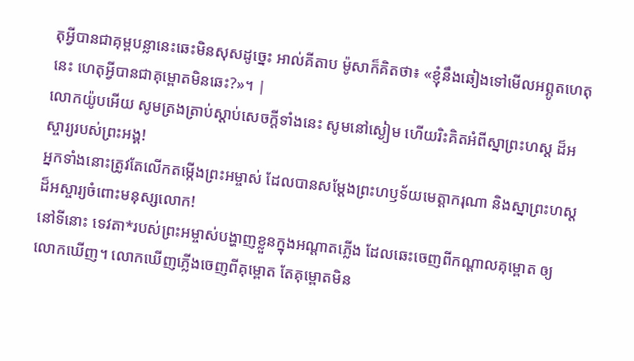តុអ្វីបានជាគុម្ពបន្លានេះឆេះមិនសុសដូច្នេះ អាល់គីតាប ម៉ូសាក៏គិតថា៖ «ខ្ញុំនឹងឆៀងទៅមើលអព្ភូតហេតុនេះ ហេតុអ្វីបានជាគុម្ពោតមិនឆេះ?»។ |
លោកយ៉ូបអើយ សូមត្រងត្រាប់ស្ដាប់សេចក្ដីទាំងនេះ សូមនៅស្ងៀម ហើយរិះគិតអំពីស្នាព្រះហស្ដ ដ៏អស្ចារ្យរបស់ព្រះអង្គ!
អ្នកទាំងនោះត្រូវតែលើកតម្កើងព្រះអម្ចាស់ ដែលបានសម្តែងព្រះហឫទ័យមេត្តាករុណា និងស្នាព្រះហស្ដដ៏អស្ចារ្យចំពោះមនុស្សលោក!
នៅទីនោះ ទេវតា*របស់ព្រះអម្ចាស់បង្ហាញខ្លួនក្នុងអណ្ដាតភ្លើង ដែលឆេះចេញពីកណ្ដាលគុម្ពោត ឲ្យលោកឃើញ។ លោកឃើញភ្លើងចេញពីគុម្ពោត តែគុម្ពោតមិន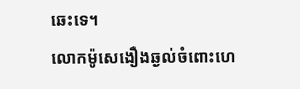ឆេះទេ។
លោកម៉ូសេងឿងឆ្ងល់ចំពោះហេ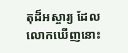តុដ៏អស្ចារ្យ ដែលលោកឃើញនោះ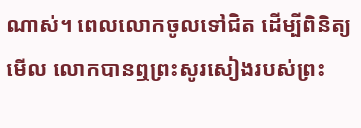ណាស់។ ពេលលោកចូលទៅជិត ដើម្បីពិនិត្យមើល លោកបានឮព្រះសូរសៀងរបស់ព្រះ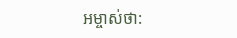អម្ចាស់ថា: